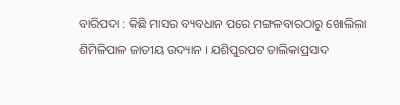ବାରିପଦା : କିଛି ମାସର ବ୍ୟବଧାନ ପରେ ମଙ୍ଗଳବାରଠାରୁ ଖୋଲିଲା ଶିମିଳିପାଳ ଜାତୀୟ ଉଦ୍ୟାନ । ଯଶିପୁରପଟ ତାଲିକାପ୍ରସାଦ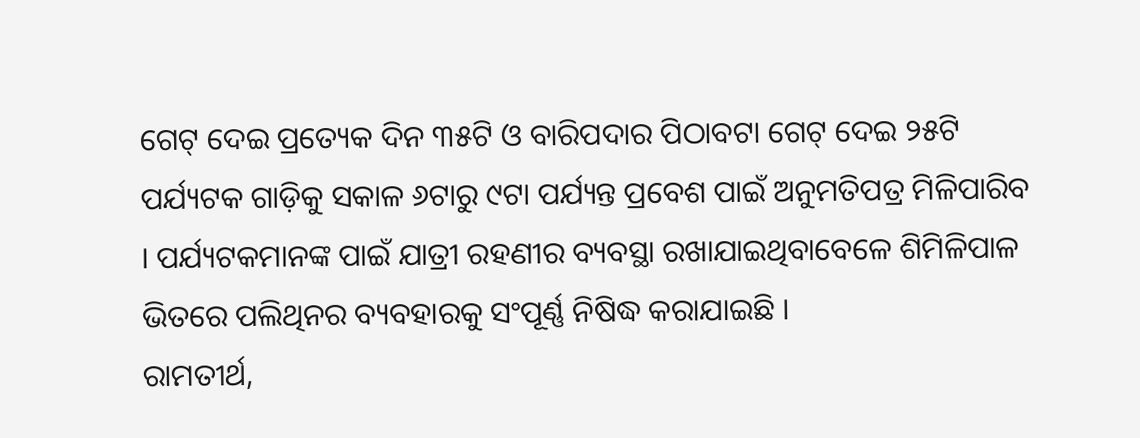ଗେଟ୍ ଦେଇ ପ୍ରତ୍ୟେକ ଦିନ ୩୫ଟି ଓ ବାରିପଦାର ପିଠାବଟା ଗେଟ୍ ଦେଇ ୨୫ଟି ପର୍ଯ୍ୟଟକ ଗାଡ଼ିକୁ ସକାଳ ୬ଟାରୁ ୯ଟା ପର୍ଯ୍ୟନ୍ତ ପ୍ରବେଶ ପାଇଁ ଅନୁମତିପତ୍ର ମିଳିପାରିବ । ପର୍ଯ୍ୟଟକମାନଙ୍କ ପାଇଁ ଯାତ୍ରୀ ରହଣୀର ବ୍ୟବସ୍ଥା ରଖାଯାଇଥିବାବେଳେ ଶିମିଳିପାଳ ଭିତରେ ପଲିଥିନର ବ୍ୟବହାରକୁ ସଂପୂର୍ଣ୍ଣ ନିଷିଦ୍ଧ କରାଯାଇଛି ।
ରାମତୀର୍ଥ,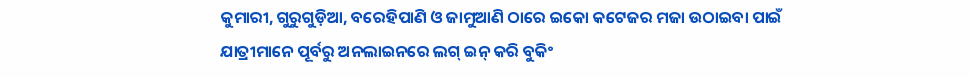କୁମାରୀ, ଗୁରୁଗୁଡ଼ିଆ, ବରେହିପାଣି ଓ ଜାମୁଆଣି ଠାରେ ଇକୋ କଟେଜର ମଜା ଉଠାଇବା ପାଇଁ ଯାତ୍ରୀମାନେ ପୂର୍ବରୁ ଅନଲାଇନରେ ଲଗ୍ ଇନ୍ କରି ବୁକିଂ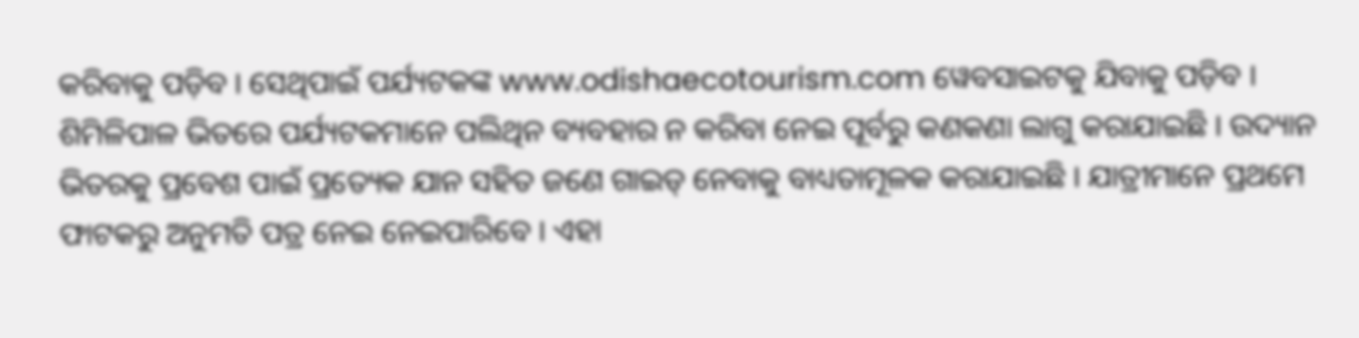କରିବାକୁ ପଡ଼ିବ । ସେଥିପାଇଁ ପର୍ଯ୍ୟଟକଙ୍କ www.odishaecotourism.com ୱେବସାଇଟକୁ ଯିବାକୁ ପଡ଼ିବ । ଶିମିଳିପାଳ ଭିତରେ ପର୍ଯ୍ୟଟକମାନେ ପଲିଥିନ ବ୍ୟବହାର ନ କରିବା ନେଇ ପୂର୍ବରୁ କଣକଣା ଲାଗୁ କରାଯାଇଛି । ଉଦ୍ୟାନ ଭିତରକୁ ପ୍ରବେଶ ପାଇଁ ପ୍ରତ୍ୟେକ ଯାନ ସହିତ ଜଣେ ଗାଇଡ୍ ନେବାକୁ ବାଧ୍ୟତାମୂଳକ କରାଯାଇଛି । ଯାତ୍ରୀମାନେ ପ୍ରଥମେ ଫାଟକରୁ ଅନୁମତି ପତ୍ର ନେଇ ନେଇପାରିବେ । ଏହା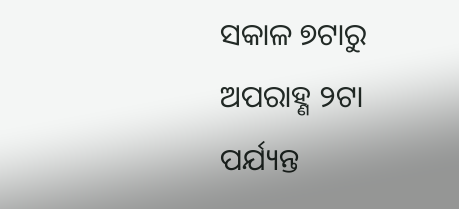ସକାଳ ୭ଟାରୁ ଅପରାହ୍ଣ ୨ଟା ପର୍ଯ୍ୟନ୍ତ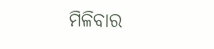ମିଳିବାର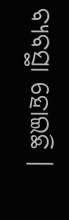ବ୍ୟବସ୍ଥା ହୋଇଛି ।